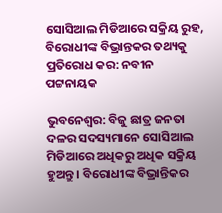ସୋସିଆଲ ମିଡିଆରେ ସକ୍ରିୟ ରୁହ, ବିରୋଧୀଙ୍କ ବିଭ୍ରାନ୍ତକର ତଥ୍ୟକୁ ପ୍ରତିରୋଧ କର: ନବୀନ ପଟ୍ଟନାୟକ

ଭୁବନେଶ୍ୱର: ବିଜୁ ଛାତ୍ର ଜନତା ଦଳର ସଦସ୍ୟମାନେ ସୋସିଆଲ ମିଡିଆରେ ଅଧିକରୁ ଅଧିକ ସକ୍ରିୟ ହୁଅନ୍ତୁ । ବିରୋଧୀଙ୍କ ବିଭ୍ରାନ୍ତିକର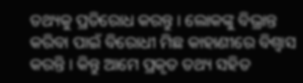ତଥ୍ୟକୁ ପ୍ରତିରୋଧ କରନ୍ତୁ । ଲୋକଙ୍କୁ ବିଭ୍ରାନ୍ତ କରିବା ପାଇଁ ବିରୋଧୀ ମିଛ କାହାଣୀରେ ବିଶ୍ବାସ କରନ୍ତି । କିନ୍ତୁ ଆମେ ପ୍ରକୃତ ତଥ୍ୟ ସହିତ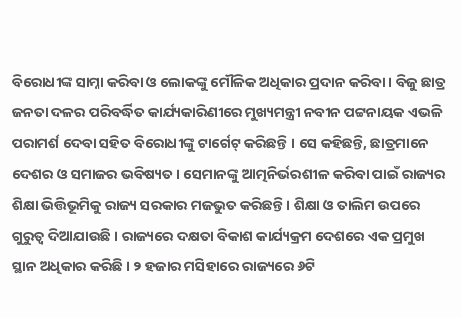ବିରୋଧୀଙ୍କ ସାମ୍ନା କରିବା ଓ ଲୋକଙ୍କୁ ମୌଳିକ ଅଧିକାର ପ୍ରଦାନ କରିବା । ବିଜୁ ଛାତ୍ର ଜନତା ଦଳର ପରିବର୍ଦ୍ଧିତ କାର୍ଯ୍ୟକାରିଣୀରେ ମୁଖ୍ୟମନ୍ତ୍ରୀ ନବୀନ ପଟ୍ଟନାୟକ ଏଭଳି ପରାମର୍ଶ ଦେବା ସହିତ ବିରୋଧୀଙ୍କୁ ଟାର୍ଗେଟ୍ କରିଛନ୍ତି । ସେ କହିଛନ୍ତି, ଛାତ୍ରମାନେ ଦେଶର ଓ ସମାଜର ଭବିଷ୍ୟତ । ସେମାନଙ୍କୁ ଆତ୍ମନିର୍ଭରଶୀଳ କରିବା ପାଇଁ ରାଜ୍ୟର ଶିକ୍ଷା ଭିତ୍ତିଭୂମିକୁ ରାଜ୍ୟ ସରକାର ମଜଭୁତ କରିଛନ୍ତି । ଶିକ୍ଷା ଓ ତାଲିମ ଉପରେ ଗୁରୁତ୍ବ ଦିଆଯାଉଛି । ରାଜ୍ୟରେ ଦକ୍ଷତା ବିକାଶ କାର୍ଯ୍ୟକ୍ରମ ଦେଶରେ ଏକ ପ୍ରମୁଖ ସ୍ଥାନ ଅଧିକାର କରିଛି । ୨ ହଜାର ମସିହାରେ ରାଜ୍ୟରେ ୬ଟି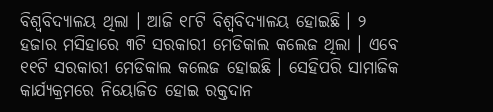ବିଶ୍ବବିଦ୍ୟାଳୟ ଥିଲା । ଆଜି ୧୮ଟି ବିଶ୍ବବିଦ୍ୟାଳୟ ହୋଇଛି । ୨ ହଜାର ମସିହାରେ ୩ଟି ସରକାରୀ ମେଡିକାଲ କଲେଜ ଥିଲା । ଏବେ ୧୧ଟି ସରକାରୀ ମେଡିକାଲ କଲେଜ ହୋଇଛି । ସେହିପରି ସାମାଜିକ କାର୍ଯ୍ୟକ୍ରମରେ ନିୟୋଜିତ ହୋଇ ରକ୍ତଦାନ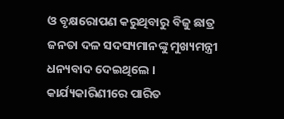ଓ ବୃକ୍ଷରୋପଣ କରୁଥିବାରୁ ବିଜୁ ଛାତ୍ର ଜନତା ଦଳ ସଦସ୍ୟମାନଙ୍କୁ ମୁଖ୍ୟମନ୍ତ୍ରୀ ଧନ୍ୟବାଦ ଦେଇଥିଲେ । କାର୍ଯ୍ୟକାରିଣୀରେ ପାରିତ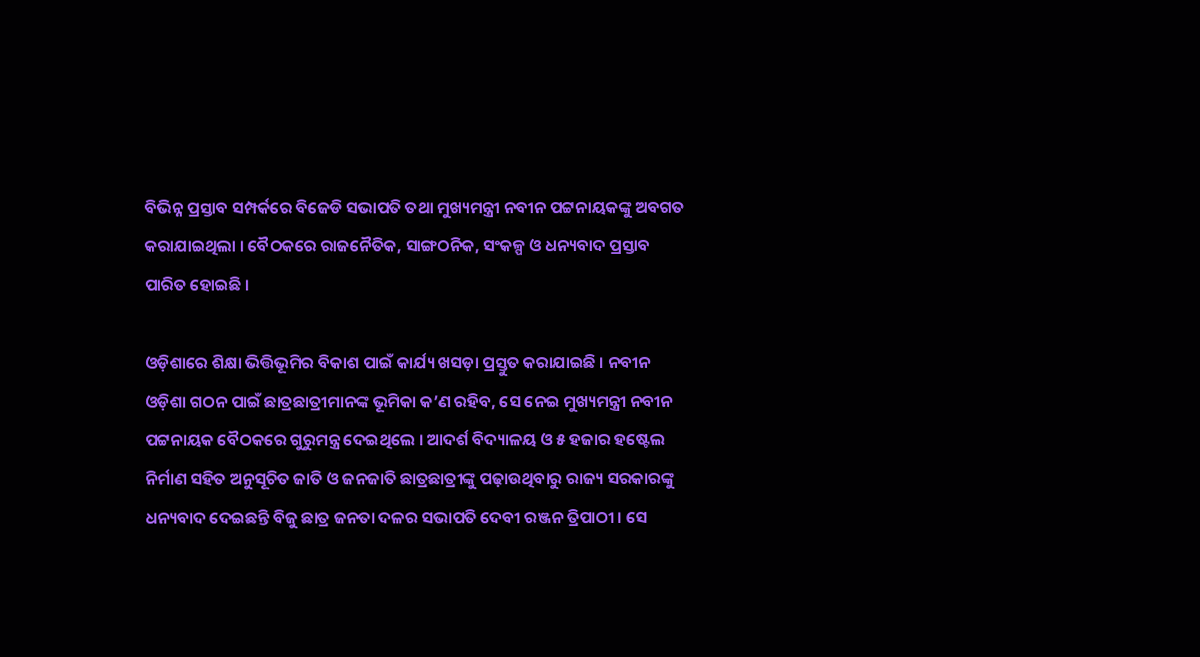ବିଭିନ୍ନ ପ୍ରସ୍ତାବ ସମ୍ପର୍କରେ ବିଜେଡି ସଭାପତି ତଥା ମୁଖ୍ୟମନ୍ତ୍ରୀ ନବୀନ ପଟ୍ଟନାୟକଙ୍କୁ ଅବଗତ କରାଯାଇଥିଲା । ବୈଠକରେ ରାଜନୈତିକ, ସାଙ୍ଗଠନିକ, ସଂକଳ୍ପ ଓ ଧନ୍ୟବାଦ ପ୍ରସ୍ତାବ ପାରିତ ହୋଇଛି ।

ଓଡ଼ିଶାରେ ଶିକ୍ଷା ଭିତ୍ତିଭୂମିର ବିକାଶ ପାଇଁ କାର୍ଯ୍ୟ ଖସଡ଼ା ପ୍ରସ୍ତୁତ କରାଯାଇଛି । ନବୀନ ଓଡ଼ିଶା ଗଠନ ପାଇଁ ଛାତ୍ରଛାତ୍ରୀମାନଙ୍କ ଭୂମିକା କ’ଣ ରହିବ, ସେ ନେଇ ମୁଖ୍ୟମନ୍ତ୍ରୀ ନବୀନ ପଟ୍ଟନାୟକ ବୈଠକରେ ଗୁରୁମନ୍ତ୍ର ଦେଇଥିଲେ । ଆଦର୍ଶ ବିଦ୍ୟାଳୟ ଓ ୫ ହଜାର ହଷ୍ଟେଲ ନିର୍ମାଣ ସହିତ ଅନୁସୂଚିତ ଜାତି ଓ ଜନଜାତି ଛାତ୍ରଛାତ୍ରୀଙ୍କୁ ପଢ଼ାଉଥିବାରୁ ରାଜ୍ୟ ସରକାରଙ୍କୁ ଧନ୍ୟବାଦ ଦେଇଛନ୍ତି ବିଜୁ ଛାତ୍ର ଜନତା ଦଳର ସଭାପତି ଦେବୀ ରଞ୍ଜନ ତ୍ରିପାଠୀ । ସେ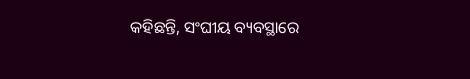କହିଛନ୍ତି, ସଂଘୀୟ ବ୍ୟବସ୍ଥାରେ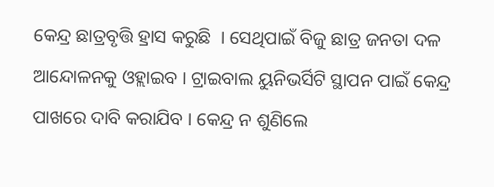କେନ୍ଦ୍ର ଛାତ୍ରବୃତ୍ତି ହ୍ରାସ କରୁଛି  । ସେଥିପାଇଁ ବିଜୁ ଛାତ୍ର ଜନତା ଦଳ ଆନ୍ଦୋଳନକୁ ଓହ୍ଲାଇବ । ଟ୍ରାଇବାଲ ୟୁନିଭର୍ସିଟି ସ୍ଥାପନ ପାଇଁ କେନ୍ଦ୍ର ପାଖରେ ଦାବି କରାଯିବ । କେନ୍ଦ୍ର ନ ଶୁଣିଲେ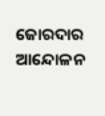ଜୋରଦାର ଆନ୍ଦୋଳନ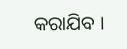କରାଯିବ ।